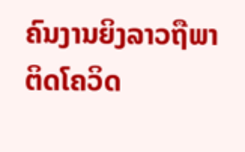ຄົນງານຍິງລາວຖືພາ ຕິດໂຄວິດ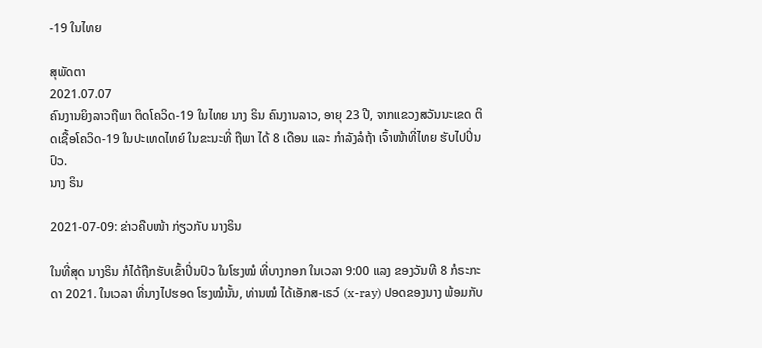-19 ໃນໄທຍ

ສຸພັດຕາ
2021.07.07
ຄົນງານຍິງລາວຖືພາ ຕິດໂຄວິດ-19 ໃນໄທຍ ນາງ ຣິນ ຄົນງານລາວ, ອາຍຸ 23 ປີ, ຈາກແຂວງສວັນນະເຂດ ຕິດເຊື້ອໂຄວິດ-19 ໃນປະເທດໄທຍ໌ ໃນຂະນະທີ່ ຖືພາ ໄດ້ 8 ເດືອນ ແລະ ກຳລັງລໍຖ້າ ເຈົ້າໜ້າທີ່ໄທຍ ຮັບໄປປິ່ນປົວ.
ນາງ ຣິນ

2021-07-09: ຂ່າວຄືບໜ້າ ກ່ຽວກັບ ນາງຣິນ

ໃນທີ່ສຸດ ນາງຣິນ ກໍໄດ້ຖືກຮັບເຂົ້າປິ່ນປົວ ໃນໂຮງໝໍ ທີ່ບາງກອກ ໃນເວລາ 9:00 ແລງ ຂອງວັນທີ 8 ກໍຣະກະດາ 2021. ໃນເວລາ ທີ່ນາງໄປຮອດ ໂຮງໝໍນັ້ນ, ທ່ານໝໍ ໄດ້ເອັກສ-ເຣວ໌ (x-ray) ປອດຂອງນາງ ພ້ອມກັບ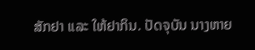ສັກຢາ ແລະ ໃຫ້ຢາກິນ. ປັດຈຸບັນ ນາງຫາຍ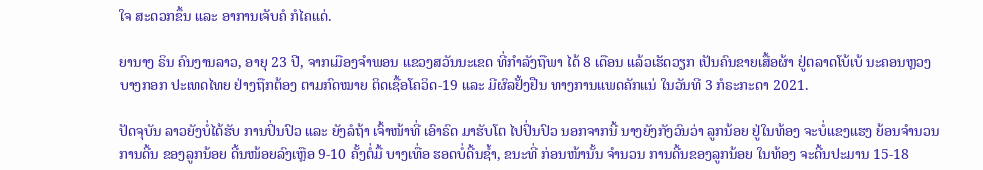ໃຈ ສະດວກຂຶ້ນ ແລະ ອາການເຈັບຄໍ ກໍໄຄແດ່.

ຍານາງ ຣິນ ຄົນງານລາວ, ອາຍຸ 23 ປີ, ຈາກເມືອງຈໍາພອນ ແຂວງສວັນນະເຂດ ທີ່ກໍາລັງຖືພາ ໄດ້ 8 ເດືອນ ແລ້ວເຮັດວຽກ ເປັນຄົນຂາຍເສື້ອຜ້າ ຢູ່ຕລາດໂບ້ເບ້ ນະຄອນຫຼວງບາງກອກ ປະເທດໄທຍ ຢ່າງຖືກຕ້ອງ ຕາມກົດໝາຍ ຕິດເຊື້ອໂຄວິດ-19 ແລະ ມີຜົລຢັ້ງຢືນ ທາງການແພດຄັກແນ່ ໃນວັນທີ 3 ກໍຣະກະດາ 2021.

ປັດຈຸບັນ ລາວຍັງບໍ່ໄດ້ຮັບ ການປິ່ນປົວ ແລະ ຍັງລໍຖ້າ ເຈົ້າໜ້າທີ່ ເອົາຣົດ ມາຮັບໂຕ ໄປປິ່ນປົວ ນອກຈາກນີ້ ນາງຍັງກັງວົນວ່າ ລູກນ້ອຍ ຢູ່ໃນທ້ອງ ຈະບໍ່ແຂງແຮງ ຍ້ອນຈໍານວນ ການດີ້ນ ຂອງລູກນ້ອຍ ດີ້ນໜ້ອຍລົງເຫຼືອ 9-10 ຄັ້ງຕໍ່ມື້ ບາງເທື່ອ ຮອດບໍ່ດີ້ນຊໍ້າ, ຂນະທີ່ ກ່ອນໜ້ານັ້ນ ຈໍານວນ ການດີ້ນຂອງລູກນ້ອຍ ໃນທ້ອງ ຈະດີ້ນປະມານ 15-18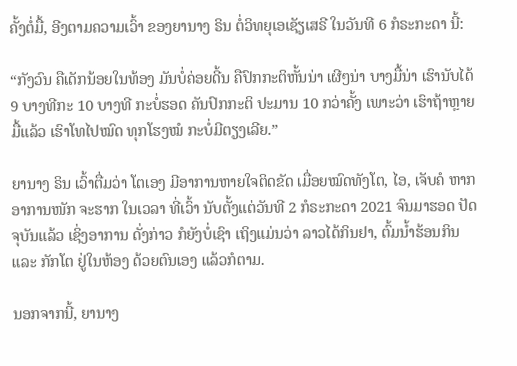ຄັ້ງຕໍ່ມື້, ອີງຕາມຄວາມເວົ້າ ຂອງຍານາງ ຣິນ ຕໍ່ວິທຍຸເອເຊັຽເສຣີ ໃນວັນທີ 6 ກໍຣະກະດາ ນີ້:

“ກັງວົນ ຄືເດັກນ້ອຍໃນທ້ອງ ມັນບໍ່ຄ່ອຍດີ້ນ ຄືປົກກະຕິຫັ້ນນ່າ ເຜີໆນ່າ ບາງມື້ນ່າ ເຮົານັບໄດ້ 9 ບາງທີກະ 10 ບາງທີ ກະບໍ່ຮອດ ຄັນປົກກະຕິ ປະມານ 10 ກວ່າຄັ້ງ ເພາະວ່າ ເຮົາຖ້າຫຼາຍມື້ແລ້ວ ເຮົາໂທໄປໝົດ ທຸກໂຮງໝໍ ກະບໍ່ມີຕຽງເລີຍ.”

ຍານາງ ຣິນ ເວົ້າຕື່ມວ່າ ໂຕເອງ ມີອາການຫາຍໃຈຕິດຂັດ ເມື່ອຍໝົດທັງໂຕ, ໄອ, ເຈັບຄໍ ຫາກອາການໜັກ ຈະຮາກ ໃນເວລາ ທີ່ເວົ້າ ນັບຕັ້ງແຕ່ວັນທີ 2 ກໍຣະກະດາ 2021 ຈົນມາຮອດ ປັດຈຸບັນແລ້ວ ເຊິ່ງອາການ ດັ່ງກ່າວ ກໍຍັງບໍ່ເຊົາ ເຖິງແມ່ນວ່າ ລາວໄດ້ກິນຢາ, ຕົ້ມນໍ້າຮ້ອນກິນ ແລະ ກັກໂຕ ຢູ່ໃນຫ້ອງ ດ້ວຍຕົນເອງ ແລ້ວກໍຕາມ.

ນອກຈາກນີ້, ຍານາງ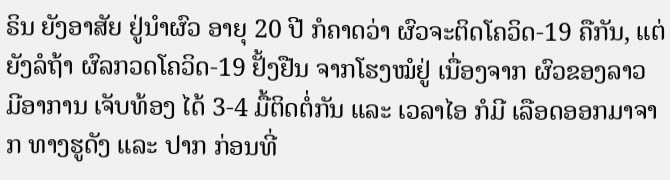ຣິນ ຍັງອາສັຍ ຢູ່ນໍາຜົວ ອາຍຸ 20 ປີ ກໍຄາດວ່າ ຜົວຈະຕິດໂຄວິດ-19 ຄືກັນ, ແຕ່ຍັງລໍຖ້າ ຜົລກວດໂຄວິດ-19 ຢັ້ງຢືນ ຈາກໂຮງໝໍຢູ່ ເນື່ອງຈາກ ຜົວຂອງລາວ ມີອາການ ເຈັບທ້ອງ ໄດ້ 3-4 ມື້ຕິດຕໍ່ກັນ ແລະ ເວລາໄອ ກໍມີ ເລືອດອອກມາຈາກ ທາງຮູດັງ ແລະ ປາກ ກ່ອນທີ່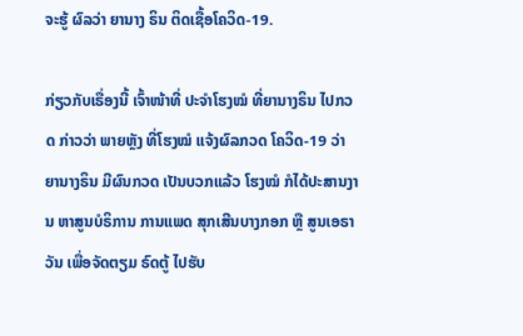ຈະຮູ້ ຜົລວ່າ ຍານາງ ຣິນ ຕິດເຊື້ອໂຄວິດ-19.

ກ່ຽວກັບເຣື່ອງນີ້ ເຈົ້າໜ້າທີ່ ປະຈໍາໂຮງໝໍ ທີ່ຍານາງຣິນ ໄປກວດ ກ່າວວ່າ ພາຍຫຼັງ ທີ່ໂຮງໝໍ ແຈ້ງຜົລກວດ ໂຄວິດ-19 ວ່າ ຍານາງຣິນ ມີຜົນກວດ ເປັນບວກແລ້ວ ໂຮງໝໍ ກໍໄດ້ປະສານງານ ຫາສູນບໍຣິການ ການແພດ ສຸກເສີນບາງກອກ ຫຼື ສູນເອຣາວັນ ເພື່ອຈັດຕຽມ ຣົດຕູ້ ໄປຮັບ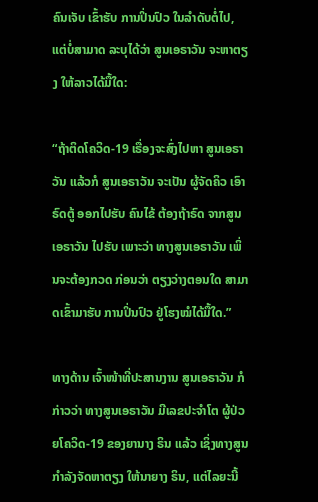ຄົນເຈັບ ເຂົ້າຮັບ ການປິ່ນປົວ ໃນລໍາດັບຕໍ່ໄປ, ແຕ່ບໍ່ສາມາດ ລະບຸໄດ້ວ່າ ສູນເອຣາວັນ ຈະຫາຕຽງ ໃຫ້ລາວໄດ້ມື້ໃດ:

“ຖ້າຕິດໂຄວິດ-19 ເຣື່ອງຈະສົ່ງໄປຫາ ສູນເອຣາວັນ ແລ້ວກໍ ສູນເອຣາວັນ ຈະເປັນ ຜູ້ຈັດຄິວ ເອົາຣົດຕູ້ ອອກໄປຮັບ ຄົນໄຂ້ ຕ້ອງຖ້າຣົດ ຈາກສູນເອຣາວັນ ໄປຮັບ ເພາະວ່າ ທາງສູນເອຣາວັນ ເພິ່ນຈະຕ້ອງກວດ ກ່ອນວ່າ ຕຽງວ່າງຕອນໃດ ສາມາດເຂົ້າມາຮັບ ການປິ່ນປົວ ຢູ່ໂຮງໝໍໄດ້ມື້ໃດ.”

ທາງດ້ານ ເຈົ້າໜ້າທີ່ປະສານງານ ສູນເອຣາວັນ ກໍກ່າວວ່າ ທາງສູນເອຣາວັນ ມີເລຂປະຈໍາໂຕ ຜູ້ປ່ວຍໂຄວິດ-19 ຂອງຍານາງ ຣິນ ແລ້ວ ເຊິ່ງທາງສູນ ກໍາລັງຈັດຫາຕຽງ ໃຫ້ນາຍາງ ຣິນ, ແຕ່ໄລຍະນີ້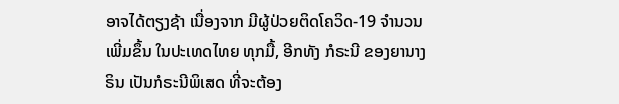ອາຈໄດ້ຕຽງຊ້າ ເນື່ອງຈາກ ມີຜູ້ປ່ວຍຕິດໂຄວິດ-19 ຈໍານວນເພີ່ມຂຶ້ນ ໃນປະເທດໄທຍ ທຸກມື້, ອີກທັງ ກໍຣະນີ ຂອງຍານາງ ຣິນ ເປັນກໍຣະນີພິເສດ ທີ່ຈະຕ້ອງ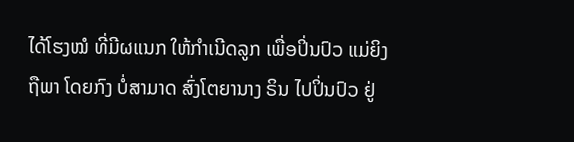ໄດ້ໂຮງໝໍ ທີ່ມີຜແນກ ໃຫ້ກໍາເນີດລູກ ເພື່ອປິ່ນປົວ ແມ່ຍິງຖືພາ ໂດຍກົງ ບໍ່ສາມາດ ສົ່ງໂຕຍານາງ ຣິນ ໄປປິ່ນປົວ ຢູ່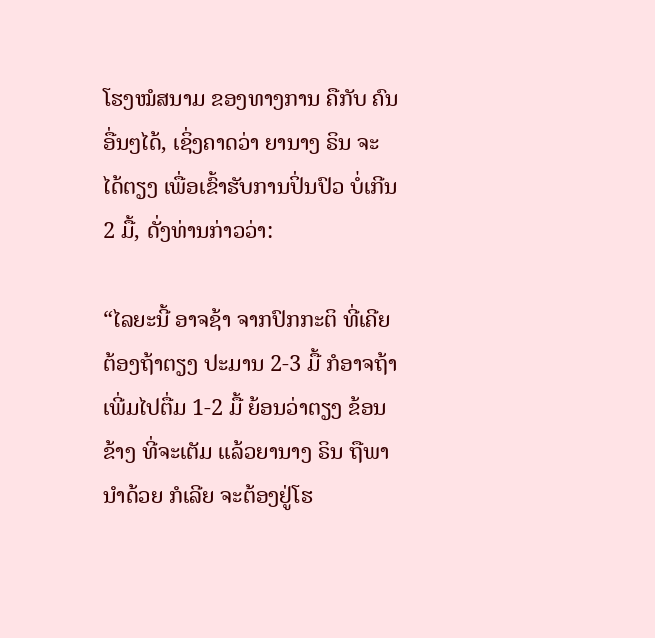ໂຮງໝໍສນາມ ຂອງທາງການ ຄືກັບ ຄົນອື່ນໆໄດ້, ເຊິ່ງຄາດວ່າ ຍານາງ ຣິນ ຈະໄດ້ຕຽງ ເພື່ອເຂົ້າຮັບການປິ່ນປົວ ບໍ່ເກີນ 2 ມື້, ດັ່ງທ່ານກ່າວວ່າ:

“ໄລຍະນີ້ ອາຈຊ້າ ຈາກປົກກະຕິ ທີ່ເຄີຍຕ້ອງຖ້າຕຽງ ປະມານ 2-3 ມື້ ກໍອາຈຖ້າ ເພີ່ມໄປຕື່ມ 1-2 ມື້ ຍ້ອນວ່າຕຽງ ຂ້ອນຂ້າງ ທີ່ຈະເຕັມ ແລ້ວຍານາງ ຣິນ ຖືພານໍາດ້ວຍ ກໍເລີຍ ຈະຕ້ອງຢູ່ໂຮ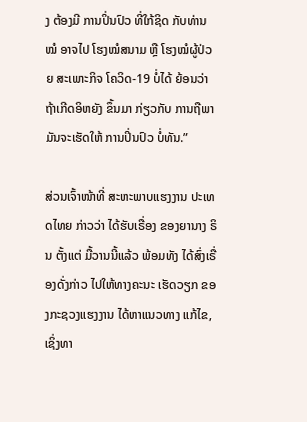ງ ຕ້ອງມີ ການປິ່ນປົວ ທີ່ໃກ້ຊິດ ກັບທ່ານໝໍ ອາຈໄປ ໂຮງໝໍສນາມ ຫຼື ໂຮງໝໍຜູ້ປ່ວຍ ສະເພາະກິຈ ໂຄວິດ-19 ບໍ່ໄດ້ ຍ້ອນວ່າ ຖ້າເກີດອິຫຍັງ ຂຶ້ນມາ ກ່ຽວກັບ ການຖືພາ ມັນຈະເຮັດໃຫ້ ການປິ່ນປົວ ບໍ່ທັນ.”

ສ່ວນເຈົ້າໜ້າທີ່ ສະຫະພາບແຮງງານ ປະເທດໄທຍ ກ່າວວ່າ ໄດ້ຮັບເຣື່ອງ ຂອງຍານາງ ຣິນ ຕັ້ງແຕ່ ມື້ວານນີ້ແລ້ວ ພ້ອມທັງ ໄດ້ສົ່ງເຣື່ອງດັ່ງກ່າວ ໄປໃຫ້ທາງຄະນະ ເຮັດວຽກ ຂອງກະຊວງແຮງງານ ໄດ້ຫາແນວທາງ ແກ້ໄຂ, ເຊິ່ງທາ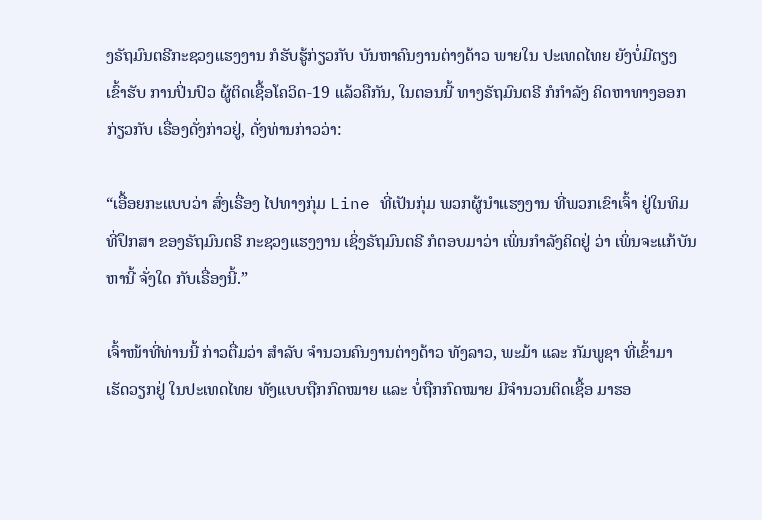ງຣັຖມົນຕຣີກະຊວງແຮງງານ ກໍຮັບຮູ້ກ່ຽວກັບ ບັນຫາຄົນງານຕ່າງດ້າວ ພາຍໃນ ປະເທດໄທຍ ຍັງບໍ່ມີຕຽງ ເຂົ້າຮັບ ການປິ່ນປົວ ຜູ້ຕິດເຊື້ອໂຄວິດ-19 ແລ້ວຄືກັນ, ໃນຕອນນີ້ ທາງຣັຖມົນຕຣີ ກໍກໍາລັງ ຄິດຫາທາງອອກ ກ່ຽວກັບ ເຣື່ອງດັ່ງກ່າວຢູ່, ດັ່ງທ່ານກ່າວວ່າ:

“ເອື້ອຍກະແບບວ່າ ສົ່ງເຣື່ອງ ໄປທາງກຸ່ມ Line ທີ່ເປັນກຸ່ມ ພວກຜູ້ນໍາແຮງງານ ທີ່ພວກເຂົາເຈົ້າ ຢູ່ໃນທິມ ທີ່ປຶກສາ ຂອງຣັຖມົນຕຣີ ກະຊວງແຮງງານ ເຊິ່ງຣັຖມົນຕຣີ ກໍຕອບມາວ່າ ເພິ່ນກໍາລັງຄິດຢູ່ ວ່າ ເພິ່ນຈະແກ້ບັນຫານີ້ ຈັ່ງໃດ ກັບເຣື່ອງນີ້.”

ເຈົ້າໜ້າທີ່ທ່ານນີ້ ກ່າວຕື່ມວ່າ ສໍາລັບ ຈໍານວນຄົນງານຕ່າງດ້າວ ທັງລາວ, ພະມ້າ ແລະ ກັມພູຊາ ທີ່ເຂົ້າມາ ເຮັດວຽກຢູ່ ໃນປະເທດໄທຍ ທັງແບບຖືກກົດໝາຍ ແລະ ບໍ່ຖືກກົດໝາຍ ມີຈໍານວນຕິດເຊື້ອ ມາຮອ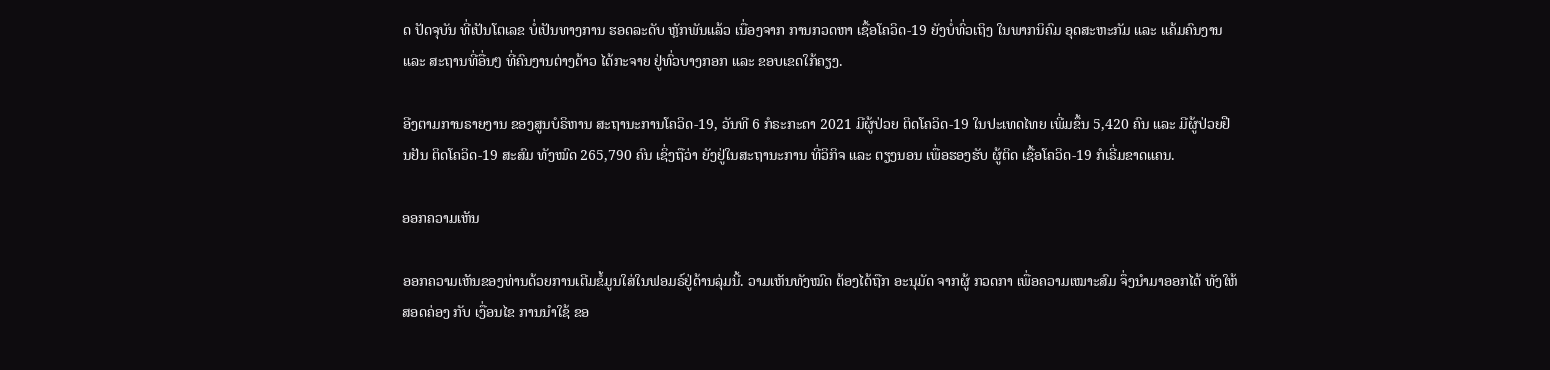ດ ປັດຈຸບັນ ທີ່ເປັນໂຕເລຂ ບໍ່ເປັນທາງການ ຮອດລະດັບ ຫຼັກພັນແລ້ວ ເນື່ອງຈາກ ການກວດຫາ ເຊື້ອໂຄວິດ-19 ຍັງບໍ່ທົ່ວເຖິງ ໃນພາກນິຄົມ ອຸດສະຫະກັມ ແລະ ແຄ້ມຄົນງານ ແລະ ສະຖານທີ່ອື່ນໆ ທີ່ຄົນງານຕ່າງດ້າວ ໄດ້ກະຈາຍ ຢູ່ທົ່ວບາງກອກ ແລະ ຂອບເຂດໃກ້ຄຽງ.

ອີງຕາມການຣາຍງານ ຂອງສູນບໍຣິຫານ ສະຖານະການໂຄວິດ-19, ວັນທີ 6 ກໍຣະກະດາ 2021 ມີຜູ້ປ່ວຍ ຕິດໂຄວິດ-19 ໃນປະເທດໄທຍ ເພີ່ມຂຶ້ນ 5,420 ຄົນ ແລະ ມີຜູ້ປ່ວຍຢືນຢັນ ຕິດໂຄວິດ-19 ສະສົມ ທັງໝົດ 265,790 ຄົນ ເຊິ່ງຖືວ່າ ຍັງຢູ່ໃນສະຖານະການ ທີ່ວິກິຈ ແລະ ຕຽງນອນ ເພື່ອຮອງຮັບ ຜູ້ຕິດ ເຊື້ອໂຄວິດ-19 ກໍເຣີ່ມຂາດແຄນ.

ອອກຄວາມເຫັນ

ອອກຄວາມເຫັນຂອງທ່ານດ້ວຍການເຕີມຂໍ້ມູນໃສ່ໃນຟອມຣ໌ຢູ່ດ້ານລຸ່ມນີ້. ວາມເຫັນທັງໝົດ ຕ້ອງໄດ້ຖືກ ອະນຸມັດ ຈາກຜູ້ ກວດກາ ເພື່ອຄວາມເໝາະສົມ ຈຶ່ງນໍາມາອອກໄດ້ ທັງໃຫ້ສອດຄ່ອງ ກັບ ເງື່ອນໄຂ ການນຳໃຊ້ ຂອ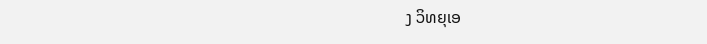ງ ວິທຍຸເອ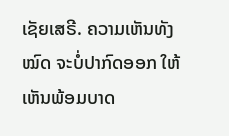ເຊັຍເສຣີ. ຄວາມເຫັນທັງໝົດ ຈະບໍ່ປາກົດອອກ ໃຫ້ເຫັນພ້ອມບາດ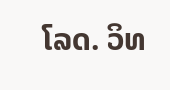ໂລດ. ວິທ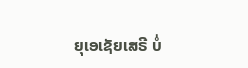ຍຸເອເຊັຍເສຣີ ບໍ່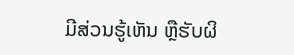ມີສ່ວນຮູ້ເຫັນ ຫຼືຮັບຜິ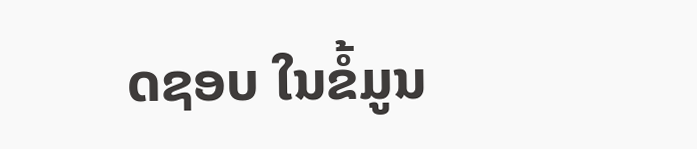ດຊອບ ໃນຂໍ້ມູນ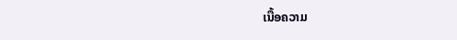ເນື້ອຄວາມ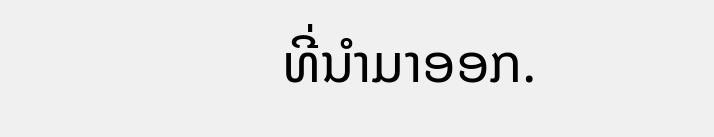ທີ່ນໍາມາອອກ.